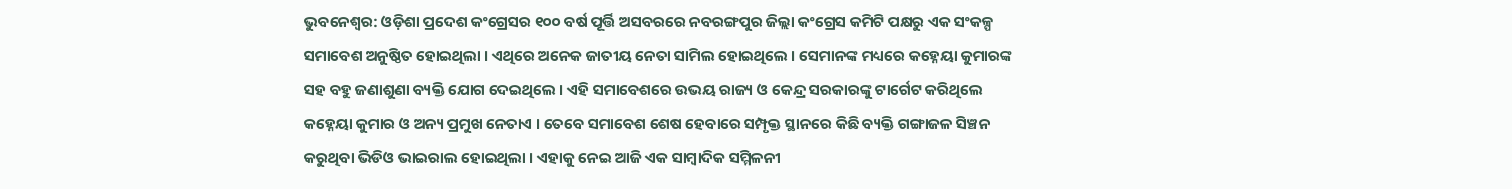ଭୁବନେଶ୍ବର: ଓଡ଼ିଶା ପ୍ରଦେଶ କଂଗ୍ରେସର ୧୦୦ ବର୍ଷ ପୂର୍ତ୍ତି ଅସବରରେ ନବରଙ୍ଗପୁର ଜିଲ୍ଲା କଂଗ୍ରେସ କମିଟି ପକ୍ଷରୁ ଏକ ସଂକଳ୍ପ ସମାବେଶ ଅନୁଷ୍ଠିତ ହୋଇଥିଲା । ଏଥିରେ ଅନେକ ଜାତୀୟ ନେତା ସାମିଲ ହୋଇଥିଲେ । ସେମାନଙ୍କ ମଧ୍ୟରେ କହ୍ନେୟା କୁମାରଙ୍କ ସହ ବହୁ ଜଣାଶୁଣା ବ୍ୟକ୍ତି ଯୋଗ ଦେଇଥିଲେ । ଏହି ସମାବେଶରେ ଉଭୟ ରାଜ୍ୟ ଓ କେନ୍ଦ୍ର ସରକାରଙ୍କୁ ଟାର୍ଗେଟ କରିଥିଲେ କହ୍ନେୟା କୁମାର ଓ ଅନ୍ୟ ପ୍ରମୁଖ ନେତାଏ । ତେବେ ସମାବେଶ ଶେଷ ହେବାରେ ସମ୍ପୃକ୍ତ ସ୍ଥାନରେ କିଛି ବ୍ୟକ୍ତି ଗଙ୍ଗାଜଳ ସିଞ୍ଚନ କରୁଥିବା ଭିଡିଓ ଭାଇରାଲ ହୋଇଥିଲା । ଏହାକୁ ନେଇ ଆଜି ଏକ ସାମ୍ବାଦିକ ସମ୍ମିଳନୀ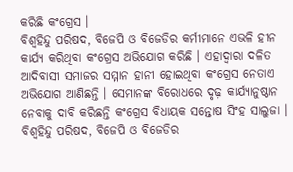କରିଛି କଂଗ୍ରେସ ।
ବିଶ୍ବହିନ୍ଦୁ ପରିଷଦ, ବିଜେପି ଓ ବିଜେଡିର କର୍ମୀମାନେ ଏଭଳି ହୀନ କାର୍ଯ୍ୟ କରିଥିବା କଂଗ୍ରେସ ଅଭିଯୋଗ କରିଛି । ଏହାଦ୍ବାରା ଦଳିତ ଆଦିବାସୀ ସମାଜର ସମ୍ମାନ ହାନୀ ହୋଇଥିବା କଂଗ୍ରେସ ନେତାଏ ଅଭିଯୋଗ ଆଣିଛନ୍ତି । ସେମାନଙ୍କ ବିରୋଧରେ ଦୃଢ଼ କାର୍ଯ୍ୟାନୁଷ୍ଠାନ ନେବାକୁ ଦାବି କରିଛନ୍ତି କଂଗ୍ରେସ ବିଧାୟକ ସନ୍ତୋଷ ସିଂହ ସାଲୁଜା । ବିଶ୍ବହିନ୍ଦୁ ପରିଷଦ, ବିଜେପି ଓ ବିଜେଡିର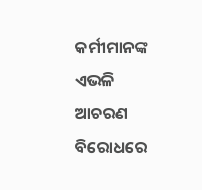କର୍ମୀମାନଙ୍କ ଏଭଳି ଆଚରଣ ବିରୋଧରେ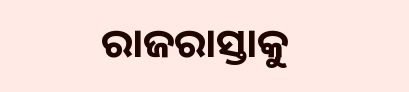ରାଜରାସ୍ତାକୁ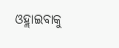ଓହ୍ଲାଇବାକୁ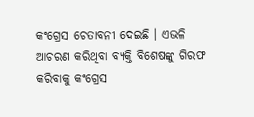କଂଗ୍ରେସ ଚେତାବନୀ ଦେଇଛି । ଏଭଳି ଆଚରଣ କରିଥିବା ବ୍ୟକ୍ତି ବିଶେଷଙ୍କୁ ଗିରଫ କରିବାକୁ କଂଗ୍ରେସ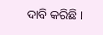ଦାବି କରିଛି ।